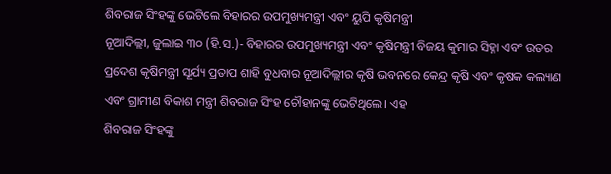ଶିବରାଜ ସିଂହଙ୍କୁ ଭେଟିଲେ ବିହାରର ଉପମୁଖ୍ୟମନ୍ତ୍ରୀ ଏବଂ ୟୁପି କୃଷିମନ୍ତ୍ରୀ
ନୂଆଦିଲ୍ଲୀ, ଜୁଲାଇ ୩୦ (ହି.ସ.)- ବିହାରର ଉପମୁଖ୍ୟମନ୍ତ୍ରୀ ଏବଂ କୃଷିମନ୍ତ୍ରୀ ବିଜୟ କୁମାର ସିହ୍ନା ଏବଂ ଉତର ପ୍ରଦେଶ କୃଷିମନ୍ତ୍ରୀ ସୂର୍ଯ୍ୟ ପ୍ରତାପ ଶାହି ବୁଧବାର ନୂଆଦିଲ୍ଲୀର କୃଷି ଭବନରେ କେନ୍ଦ୍ର କୃଷି ଏବଂ କୃଷକ କଲ୍ୟାଣ ଏବଂ ଗ୍ରାମୀଣ ବିକାଶ ମନ୍ତ୍ରୀ ଶିବରାଜ ସିଂହ ଚୌହାନଙ୍କୁ ଭେଟିଥିଲେ। ଏହ
ଶିବରାଜ ସିଂହଙ୍କୁ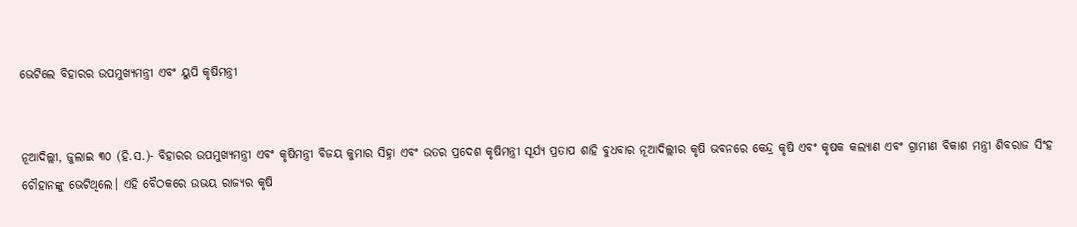ଭେଟିଲେ ବିହାରର ଉପମୁଖ୍ୟମନ୍ତ୍ରୀ ଏବଂ ୟୁପି କୃଷିମନ୍ତ୍ରୀ


ନୂଆଦିଲ୍ଲୀ, ଜୁଲାଇ ୩୦ (ହି.ସ.)- ବିହାରର ଉପମୁଖ୍ୟମନ୍ତ୍ରୀ ଏବଂ କୃଷିମନ୍ତ୍ରୀ ବିଜୟ କୁମାର ସିହ୍ନା ଏବଂ ଉତର ପ୍ରଦେଶ କୃଷିମନ୍ତ୍ରୀ ସୂର୍ଯ୍ୟ ପ୍ରତାପ ଶାହି ବୁଧବାର ନୂଆଦିଲ୍ଲୀର କୃଷି ଭବନରେ କେନ୍ଦ୍ର କୃଷି ଏବଂ କୃଷକ କଲ୍ୟାଣ ଏବଂ ଗ୍ରାମୀଣ ବିକାଶ ମନ୍ତ୍ରୀ ଶିବରାଜ ସିଂହ ଚୌହାନଙ୍କୁ ଭେଟିଥିଲେ। ଏହି ବୈଠକରେ ଉଭୟ ରାଜ୍ୟର କୃଷି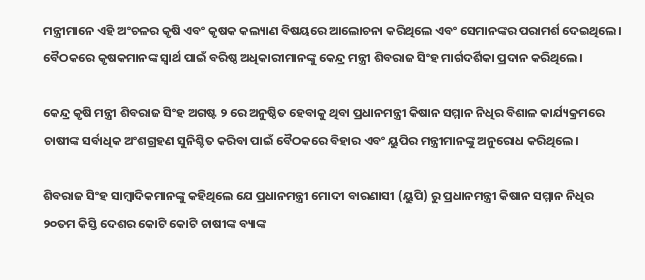ମନ୍ତ୍ରୀମାନେ ଏହି ଅଂଚଳର କୃଷି ଏବଂ କୃଷକ କଲ୍ୟାଣ ବିଷୟରେ ଆଲୋଚନା କରିଥିଲେ ଏବଂ ସେମାନଙ୍କର ପରାମର୍ଶ ଦେଇଥିଲେ। ବୈଠକରେ କୃଷକମାନଙ୍କ ସ୍ୱାର୍ଥ ପାଇଁ ବରିଷ୍ଠ ଅଧିକାରୀମାନଙ୍କୁ କେନ୍ଦ୍ର ମନ୍ତ୍ରୀ ଶିବରାଜ ସିଂହ ମାର୍ଗଦର୍ଶିକା ପ୍ରଦାନ କରିଥିଲେ।

କେନ୍ଦ୍ର କୃଷି ମନ୍ତ୍ରୀ ଶିବରାଜ ସିଂହ ଅଗଷ୍ଟ ୨ ରେ ଅନୁଷ୍ଠିତ ହେବାକୁ ଥିବା ପ୍ରଧାନମନ୍ତ୍ରୀ କିଷାନ ସମ୍ମାନ ନିଧିର ବିଶାଳ କାର୍ଯ୍ୟକ୍ରମରେ ଚାଷୀଙ୍କ ସର୍ବାଧିକ ଅଂଶଗ୍ରହଣ ସୁନିଶ୍ଚିତ କରିବା ପାଇଁ ବୈଠକରେ ବିହାର ଏବଂ ୟୁପିର ମନ୍ତ୍ରୀମାନଙ୍କୁ ଅନୁରୋଧ କରିଥିଲେ।

ଶିବରାଜ ସିଂହ ସାମ୍ବାଦିକମାନଙ୍କୁ କହିଥିଲେ ଯେ ପ୍ରଧାନମନ୍ତ୍ରୀ ମୋଦୀ ବାରଣାସୀ (ୟୁପି) ରୁ ପ୍ରଧାନମନ୍ତ୍ରୀ କିଷାନ ସମ୍ମାନ ନିଧିର ୨୦ତମ କିସ୍ତି ଦେଶର କୋଟି କୋଟି ଚାଷୀଙ୍କ ବ୍ୟାଙ୍କ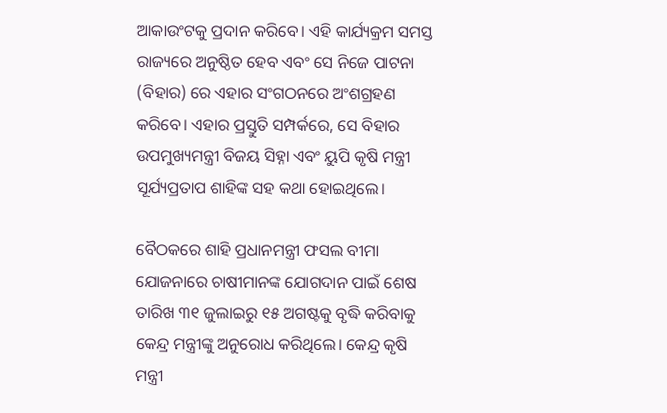ଆକାଉଂଟକୁ ପ୍ରଦାନ କରିବେ। ଏହି କାର୍ଯ୍ୟକ୍ରମ ସମସ୍ତ ରାଜ୍ୟରେ ଅନୁଷ୍ଠିତ ହେବ ଏବଂ ସେ ନିଜେ ପାଟନା (ବିହାର) ରେ ଏହାର ସଂଗଠନରେ ଅଂଶଗ୍ରହଣ କରିବେ। ଏହାର ପ୍ରସ୍ତୁତି ସମ୍ପର୍କରେ, ସେ ବିହାର ଉପମୁଖ୍ୟମନ୍ତ୍ରୀ ବିଜୟ ସିହ୍ନା ଏବଂ ୟୁପି କୃଷି ମନ୍ତ୍ରୀ ସୂର୍ଯ୍ୟପ୍ରତାପ ଶାହିଙ୍କ ସହ କଥା ହୋଇଥିଲେ।

ବୈଠକରେ ଶାହି ପ୍ରଧାନମନ୍ତ୍ରୀ ଫସଲ ବୀମା ଯୋଜନାରେ ଚାଷୀମାନଙ୍କ ଯୋଗଦାନ ପାଇଁ ଶେଷ ତାରିଖ ୩୧ ଜୁଲାଇରୁ ୧୫ ଅଗଷ୍ଟକୁ ବୃଦ୍ଧି କରିବାକୁ କେନ୍ଦ୍ର ମନ୍ତ୍ରୀଙ୍କୁ ଅନୁରୋଧ କରିଥିଲେ। କେନ୍ଦ୍ର କୃଷି ମନ୍ତ୍ରୀ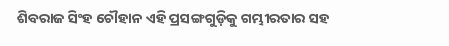ଶିବରାଜ ସିଂହ ଚୌହାନ ଏହି ପ୍ରସଙ୍ଗଗୁଡ଼ିକୁ ଗମ୍ଭୀରତାର ସହ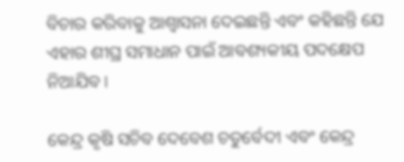ବିଚାର କରିବାକୁ ଆଶ୍ୱାସନା ଦେଇଛନ୍ତି ଏବଂ କହିଛନ୍ତି ଯେ ଏହାର ଶୀଘ୍ର ସମାଧାନ ପାଇଁ ଆବଶ୍ୟକୀୟ ପଦକ୍ଷେପ ନିଆଯିବ।

କେନ୍ଦ୍ର କୃଷି ସଚିବ ଦେବେଶ ଚତୁର୍ବେଦୀ ଏବଂ କେନ୍ଦ୍ର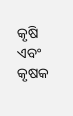କୃଷି ଏବଂ କୃଷକ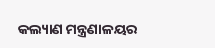କଲ୍ୟାଣ ମନ୍ତ୍ରଣାଳୟର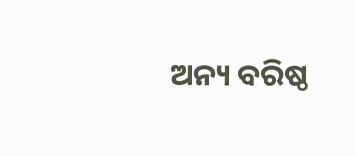ଅନ୍ୟ ବରିଷ୍ଠ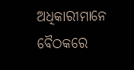ଅଧିକାରୀମାନେ ବୈଠକରେ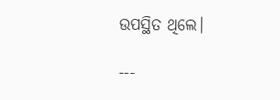ଉପସ୍ଥିତ ଥିଲେ।

---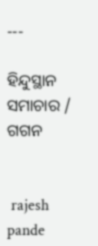---

ହିନ୍ଦୁସ୍ଥାନ ସମାଚାର / ଗଗନ


 rajesh pande